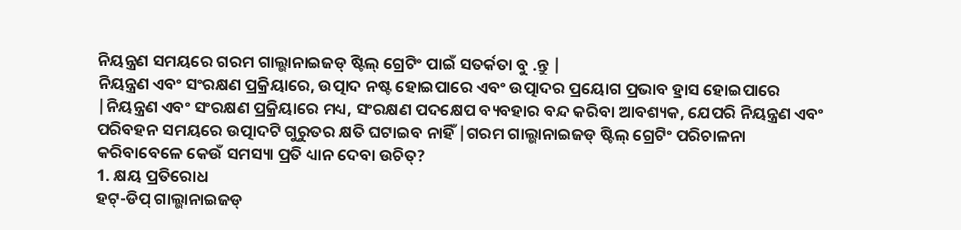ନିୟନ୍ତ୍ରଣ ସମୟରେ ଗରମ ଗାଲ୍ଭାନାଇଜଡ୍ ଷ୍ଟିଲ୍ ଗ୍ରେଟିଂ ପାଇଁ ସତର୍କତା ବୁ .ନ୍ତୁ |
ନିୟନ୍ତ୍ରଣ ଏବଂ ସଂରକ୍ଷଣ ପ୍ରକ୍ରିୟାରେ, ଉତ୍ପାଦ ନଷ୍ଟ ହୋଇପାରେ ଏବଂ ଉତ୍ପାଦର ପ୍ରୟୋଗ ପ୍ରଭାବ ହ୍ରାସ ହୋଇପାରେ |ନିୟନ୍ତ୍ରଣ ଏବଂ ସଂରକ୍ଷଣ ପ୍ରକ୍ରିୟାରେ ମଧ୍ୟ, ସଂରକ୍ଷଣ ପଦକ୍ଷେପ ବ୍ୟବହାର ବନ୍ଦ କରିବା ଆବଶ୍ୟକ, ଯେପରି ନିୟନ୍ତ୍ରଣ ଏବଂ ପରିବହନ ସମୟରେ ଉତ୍ପାଦଟି ଗୁରୁତର କ୍ଷତି ଘଟାଇବ ନାହିଁ |ଗରମ ଗାଲ୍ଭାନାଇଜଡ୍ ଷ୍ଟିଲ୍ ଗ୍ରେଟିଂ ପରିଚାଳନା କରିବାବେଳେ କେଉଁ ସମସ୍ୟା ପ୍ରତି ଧ୍ୟାନ ଦେବା ଉଚିତ୍?
1. କ୍ଷୟ ପ୍ରତିରୋଧ
ହଟ୍-ଡିପ୍ ଗାଲ୍ଭାନାଇଜଡ୍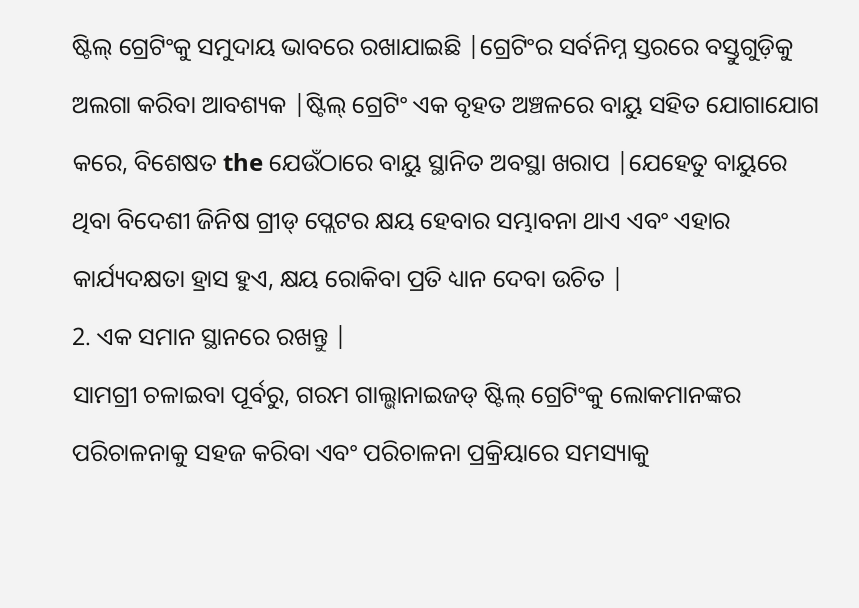ଷ୍ଟିଲ୍ ଗ୍ରେଟିଂକୁ ସମୁଦାୟ ଭାବରେ ରଖାଯାଇଛି |ଗ୍ରେଟିଂର ସର୍ବନିମ୍ନ ସ୍ତରରେ ବସ୍ତୁଗୁଡ଼ିକୁ ଅଲଗା କରିବା ଆବଶ୍ୟକ |ଷ୍ଟିଲ୍ ଗ୍ରେଟିଂ ଏକ ବୃହତ ଅଞ୍ଚଳରେ ବାୟୁ ସହିତ ଯୋଗାଯୋଗ କରେ, ବିଶେଷତ the ଯେଉଁଠାରେ ବାୟୁ ସ୍ଥାନିତ ଅବସ୍ଥା ଖରାପ |ଯେହେତୁ ବାୟୁରେ ଥିବା ବିଦେଶୀ ଜିନିଷ ଗ୍ରୀଡ୍ ପ୍ଲେଟର କ୍ଷୟ ହେବାର ସମ୍ଭାବନା ଥାଏ ଏବଂ ଏହାର କାର୍ଯ୍ୟଦକ୍ଷତା ହ୍ରାସ ହୁଏ, କ୍ଷୟ ରୋକିବା ପ୍ରତି ଧ୍ୟାନ ଦେବା ଉଚିତ |
2. ଏକ ସମାନ ସ୍ଥାନରେ ରଖନ୍ତୁ |
ସାମଗ୍ରୀ ଚଳାଇବା ପୂର୍ବରୁ, ଗରମ ଗାଲ୍ଭାନାଇଜଡ୍ ଷ୍ଟିଲ୍ ଗ୍ରେଟିଂକୁ ଲୋକମାନଙ୍କର ପରିଚାଳନାକୁ ସହଜ କରିବା ଏବଂ ପରିଚାଳନା ପ୍ରକ୍ରିୟାରେ ସମସ୍ୟାକୁ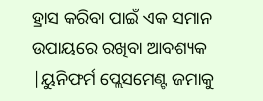ହ୍ରାସ କରିବା ପାଇଁ ଏକ ସମାନ ଉପାୟରେ ରଖିବା ଆବଶ୍ୟକ |ୟୁନିଫର୍ମ ପ୍ଲେସମେଣ୍ଟ ଜମାକୁ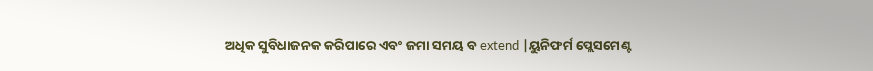ଅଧିକ ସୁବିଧାଜନକ କରିପାରେ ଏବଂ ଜମା ସମୟ ବ extend |ୟୁନିଫର୍ମ ପ୍ଲେସମେଣ୍ଟ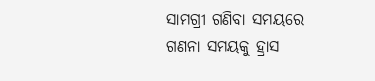ସାମଗ୍ରୀ ଗଣିବା ସମୟରେ ଗଣନା ସମୟକୁ ହ୍ରାସ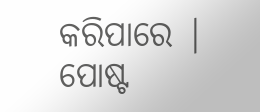କରିପାରେ |
ପୋଷ୍ଟ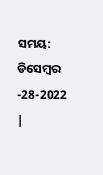ସମୟ: ଡିସେମ୍ବର -28-2022 |